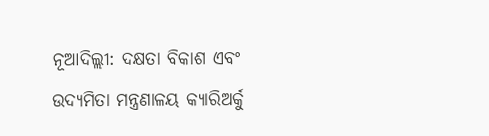ନୂଆଦିଲ୍ଲୀ: ଦକ୍ଷତା ବିକାଶ ଏବଂ ଉଦ୍ୟମିତା ମନ୍ତ୍ରଣାଳୟ କ୍ୟାରିଅର୍କୁ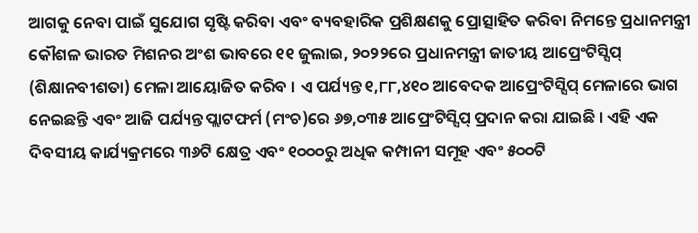ଆଗକୁ ନେବା ପାଇଁ ସୁଯୋଗ ସୃଷ୍ଟି କରିବା ଏବଂ ବ୍ୟବହାରିକ ପ୍ରଶିକ୍ଷଣକୁ ପ୍ରୋତ୍ସାହିତ କରିବା ନିମନ୍ତେ ପ୍ରଧାନମନ୍ତ୍ରୀ କୌଶଳ ଭାରତ ମିଶନର ଅଂଶ ଭାବରେ ୧୧ ଜୁଲାଇ, ୨୦୨୨ରେ ପ୍ରଧାନମନ୍ତ୍ରୀ ଜାତୀୟ ଆପ୍ରେଂଟିସ୍ସିପ୍ (ଶିକ୍ଷାନବୀଶତା) ମେଳା ଆୟୋଜିତ କରିବ । ଏ ପର୍ଯ୍ୟନ୍ତ ୧,୮୮,୪୧୦ ଆବେଦକ ଆପ୍ରେଂଟିସ୍ସିପ୍ ମେଳାରେ ଭାଗ ନେଇଛନ୍ତି ଏବଂ ଆଜି ପର୍ଯ୍ୟନ୍ତ ପ୍ଲାଟଫର୍ମ (ମଂଚ)ରେ ୬୭,୦୩୫ ଆପ୍ରେଂଟିସ୍ସିପ୍ ପ୍ରଦାନ କରା ଯାଇଛି । ଏହି ଏକ ଦିବସୀୟ କାର୍ଯ୍ୟକ୍ରମରେ ୩୬ଟି କ୍ଷେତ୍ର ଏବଂ ୧୦୦୦ରୁ ଅଧିକ କମ୍ପାନୀ ସମୂହ ଏବଂ ୫୦୦ଟି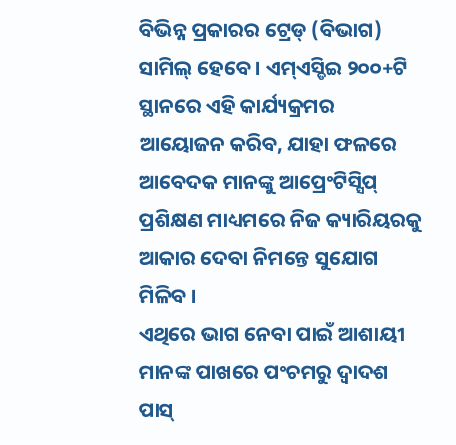ବିଭିନ୍ନ ପ୍ରକାରର ଟ୍ରେଡ୍ (ବିଭାଗ) ସାମିଲ୍ ହେବେ । ଏମ୍ଏସ୍ଡିଇ ୨୦୦+ଟି ସ୍ଥାନରେ ଏହି କାର୍ଯ୍ୟକ୍ରମର ଆୟୋଜନ କରିବ, ଯାହା ଫଳରେ ଆବେଦକ ମାନଙ୍କୁ ଆପ୍ରେଂଟିସ୍ସିପ୍ ପ୍ରଶିକ୍ଷଣ ମାଧ୍ୟମରେ ନିଜ କ୍ୟାରିୟରକୁ ଆକାର ଦେବା ନିମନ୍ତେ ସୁଯୋଗ ମିଳିବ ।
ଏଥିରେ ଭାଗ ନେବା ପାଇଁ ଆଶାୟୀ ମାନଙ୍କ ପାଖରେ ପଂଚମରୁ ଦ୍ୱାଦଶ ପାସ୍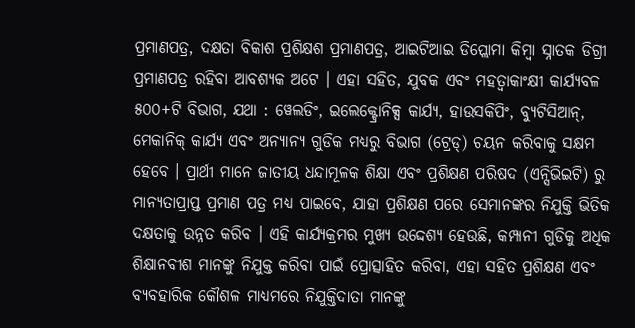ପ୍ରମାଣପତ୍ର, ଦକ୍ଷତା ବିକାଶ ପ୍ରଶିକ୍ଷଶ ପ୍ରମାଣପତ୍ର, ଆଇଟିଆଇ ଡିପ୍ଲୋମା କିମ୍ବା ସ୍ନାତକ ଡିଗ୍ରୀ ପ୍ରମାଣପତ୍ର ରହିବା ଆବଶ୍ୟକ ଅଟେ । ଏହା ସହିତ, ଯୁବକ ଏବଂ ମହତ୍ୱାକାଂକ୍ଷୀ କାର୍ଯ୍ୟବଳ ୫୦୦+ଟି ବିଭାଗ, ଯଥା : ୱେଲଡିଂ, ଇଲେକ୍ଟ୍ରୋନିକ୍ସ କାର୍ଯ୍ୟ, ହାଉସକିପିଂ, ବ୍ୟୁଟିସିଆନ୍, ମେକାନିକ୍ କାର୍ଯ୍ୟ ଏବଂ ଅନ୍ୟାନ୍ୟ ଗୁଡିକ ମଧ୍ୟରୁ ବିଭାଗ (ଟ୍ରେଡ୍) ଚୟନ କରିବାକୁ ସକ୍ଷମ ହେବେ । ପ୍ରାର୍ଥୀ ମାନେ ଜାତୀୟ ଧନ୍ଦାମୂଳକ ଶିକ୍ଷା ଏବଂ ପ୍ରଶିକ୍ଷଣ ପରିଷଦ (ଏନ୍ସିଭିଇଟି) ରୁ ମାନ୍ୟତାପ୍ରାପ୍ତ ପ୍ରମାଣ ପତ୍ର ମଧ୍ୟ ପାଇବେ, ଯାହା ପ୍ରଶିକ୍ଷଣ ପରେ ସେମାନଙ୍କର ନିଯୁକ୍ତି ଭିତିକ ଦକ୍ଷତାକୁ ଉନ୍ନତ କରିବ । ଏହି କାର୍ଯ୍ୟକ୍ରମର ମୁଖ୍ୟ ଉଦ୍ଦେଶ୍ୟ ହେଉଛି, କମ୍ପାନୀ ଗୁଡିକୁ ଅଧିକ ଶିକ୍ଷାନବୀଶ ମାନଙ୍କୁ ନିଯୁକ୍ତ କରିବା ପାଇଁ ପ୍ରୋତ୍ସାହିତ କରିବା, ଏହା ସହିତ ପ୍ରଶିକ୍ଷଣ ଏବଂ ବ୍ୟବହାରିକ କୌଶଳ ମାଧ୍ୟମରେ ନିଯୁକ୍ତିଦାତା ମାନଙ୍କୁ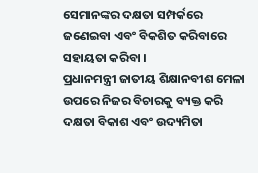ସେମାନଙ୍କର ଦକ୍ଷତା ସମ୍ପର୍କରେ ଜଣେଇବା ଏବଂ ବିକଶିତ କରିବାରେ ସହାୟତା କରିବା ।
ପ୍ରଧାନମନ୍ତ୍ରୀ ଜାତୀୟ ଶିକ୍ଷାନବୀଶ ମେଳା ଉପରେ ନିଜର ବିଚାରକୁ ବ୍ୟକ୍ତ କରି ଦକ୍ଷତା ବିକାଶ ଏବଂ ଉଦ୍ୟମିତା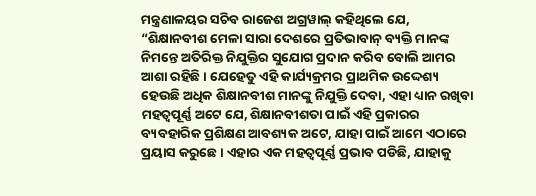ମନ୍ତ୍ରଣାଳୟର ସଚିବ ରାଜେଶ ଅଗ୍ରୱାଲ୍ କହିଥିଲେ ଯେ, “ଶିକ୍ଷାନବୀଶ ମେଳା ସାରା ଦେଶରେ ପ୍ରତିଭାବାନ୍ ବ୍ୟକ୍ତି ମାନଙ୍କ ନିମନ୍ତେ ଅତିରିକ୍ତ ନିଯୁକ୍ତିର ସୁଯୋଗ ପ୍ରଦାନ କରିବ ବୋଲି ଆମର ଆଶା ରହିଛି । ଯେହେତୁ ଏହି କାର୍ଯ୍ୟକ୍ରମର ପ୍ରାଥମିକ ଉଦ୍ଦେଶ୍ୟ ହେଉଛି ଅଧିକ ଶିକ୍ଷାନବୀଶ ମାନଙ୍କୁ ନିଯୁକ୍ତି ଦେବା, ଏହା ଧ୍ୟାନ ରଖିବା ମହତ୍ୱପୂର୍ଣ୍ଣ ଅଟେ ଯେ, ଶିକ୍ଷାନବୀଶତା ପାଇଁ ଏହି ପ୍ରକାରର ବ୍ୟବହାରିକ ପ୍ରଶିକ୍ଷଣ ଆବଶ୍ୟକ ଅଟେ, ଯାହା ପାଇଁ ଆମେ ଏଠାରେ ପ୍ରୟାସ କରୁଛେ । ଏହାର ଏକ ମହତ୍ୱପୂର୍ଣ୍ଣ ପ୍ରଭାବ ପଡିଛି, ଯାହାକୁ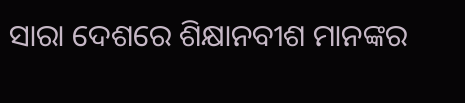ସାରା ଦେଶରେ ଶିକ୍ଷାନବୀଶ ମାନଙ୍କର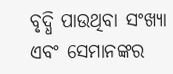ବୃଦ୍ଧି ପାଉଥିବା ସଂଖ୍ୟା ଏବଂ ସେମାନଙ୍କର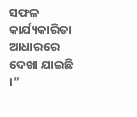ସଫଳ କାର୍ଯ୍ୟକାରିତା ଆଧାରରେ ଦେଖା ଯାଇଛି ।”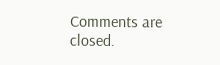Comments are closed.